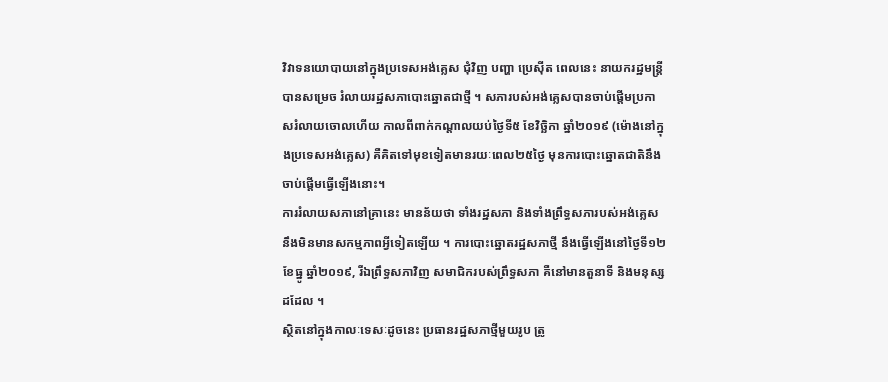វិវាទនយោបាយនៅក្នុងប្រទេសអង់គ្លេស ជុំវិញ បញ្ហា ប្រេស៊ីត ពេលនេះ នាយករដ្ឋមន្ត្រីបានសម្រេច រំលាយរដ្ឋសភាបោះឆ្នោតជាថ្មី ។ សភារបស់អង់គ្លេសបានចាប់ផ្តើមប្រកាសរំលាយចោលហើយ កាលពីពាក់កណ្តាលយប់ថ្ងៃទី៥ ខែវិច្ឆិកា ឆ្នាំ២០១៩ (ម៉ោងនៅក្នុងប្រទេសអង់គ្លេស) គឺគិតទៅមុខទៀតមានរយៈពេល២៥ថ្ងៃ មុនការបោះឆ្នោតជាតិនឹងចាប់ផ្តើមធ្វើឡើងនោះ។
ការរំលាយសភានៅគ្រានេះ មានន័យថា ទាំងរដ្ឋសភា និងទាំងព្រឹទ្ធសភារបស់អង់គ្លេស នឹងមិនមានសកម្មភាពអ្វីទៀតឡើយ ។ ការបោះឆ្នោតរដ្ឋសភាថ្មី នឹងធ្វើឡើងនៅថ្ងៃទី១២ ខែធ្នូ ឆ្នាំ២០១៩, រីឯព្រឹទ្ធសភាវិញ សមាជិករបស់ព្រឹទ្ធសភា គឺនៅមានតួនាទី និងមនុស្សដដែល ។
ស្ថិតនៅក្នុងកាលៈទេសៈដូចនេះ ប្រធានរដ្ឋសភាថ្មីមួយរូប ត្រូ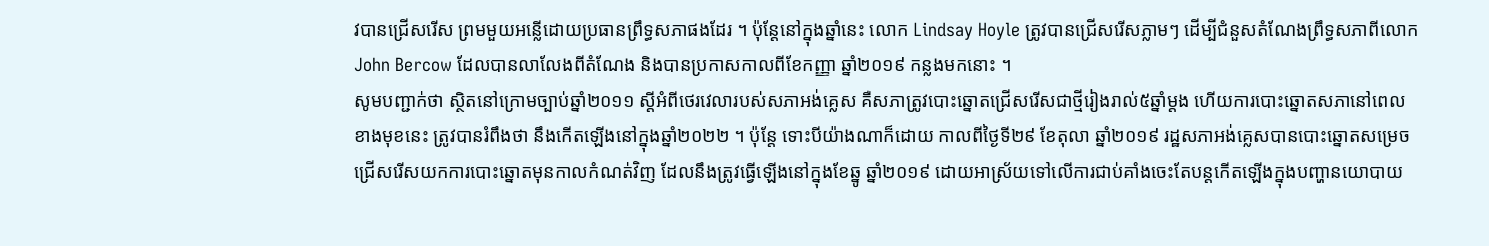វបានជ្រើសរើស ព្រមមួយអន្លើដោយប្រធានព្រឹទ្ធសភាផងដែរ ។ ប៉ុន្តែនៅក្នុងឆ្នាំនេះ លោក Lindsay Hoyle ត្រូវបានជ្រើសរើសភ្លាមៗ ដើម្បីជំនួសតំណែងព្រឹទ្ធសភាពីលោក John Bercow ដែលបានលាលែងពីតំណែង និងបានប្រកាសកាលពីខែកញ្ញា ឆ្នាំ២០១៩ កន្លងមកនោះ ។
សូមបញ្ជាក់ថា ស្ថិតនៅក្រោមច្បាប់ឆ្នាំ២០១១ ស្តីអំពីថេរវេលារបស់សភាអង់គ្លេស គឺសភាត្រូវបោះឆ្នោតជ្រើសរើសជាថ្មីរៀងរាល់៥ឆ្នាំម្តង ហើយការបោះឆ្នោតសភានៅពេលខាងមុខនេះ ត្រូវបានរំពឹងថា នឹងកើតឡើងនៅក្នុងឆ្នាំ២០២២ ។ ប៉ុន្តែ ទោះបីយ៉ាងណាក៏ដោយ កាលពីថ្ងៃទី២៩ ខែតុលា ឆ្នាំ២០១៩ រដ្ឋសភាអង់គ្លេសបានបោះឆ្នោតសម្រេចជ្រើសរើសយកការបោះឆ្នោតមុនកាលកំណត់វិញ ដែលនឹងត្រូវធ្វើឡើងនៅក្នុងខែឆ្នូ ឆ្នាំ២០១៩ ដោយអាស្រ័យទៅលើការជាប់គាំងចេះតែបន្តកើតឡើងក្នុងបញ្ហានយោបាយ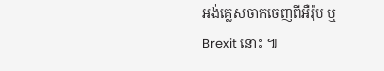អង់គ្លេសចាកចេញពីអឺរ៉ុប ឬ Brexit នោះ ៕